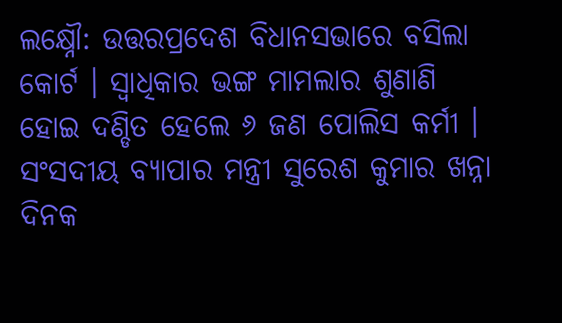ଲକ୍ଷ୍ନୌ: ଉତ୍ତରପ୍ରଦେଶ ବିଧାନସଭାରେ ବସିଲା କୋର୍ଟ । ସ୍ବାଧିକାର ଭଙ୍ଗ ମାମଲାର ଶୁଣାଣି ହୋଇ ଦଣ୍ଡିତ ହେଲେ ୬ ଜଣ ପୋଲିସ କର୍ମୀ । ସଂସଦୀୟ ବ୍ୟାପାର ମନ୍ତ୍ରୀ ସୁରେଶ କୁମାର ଖନ୍ନା ଦିନକ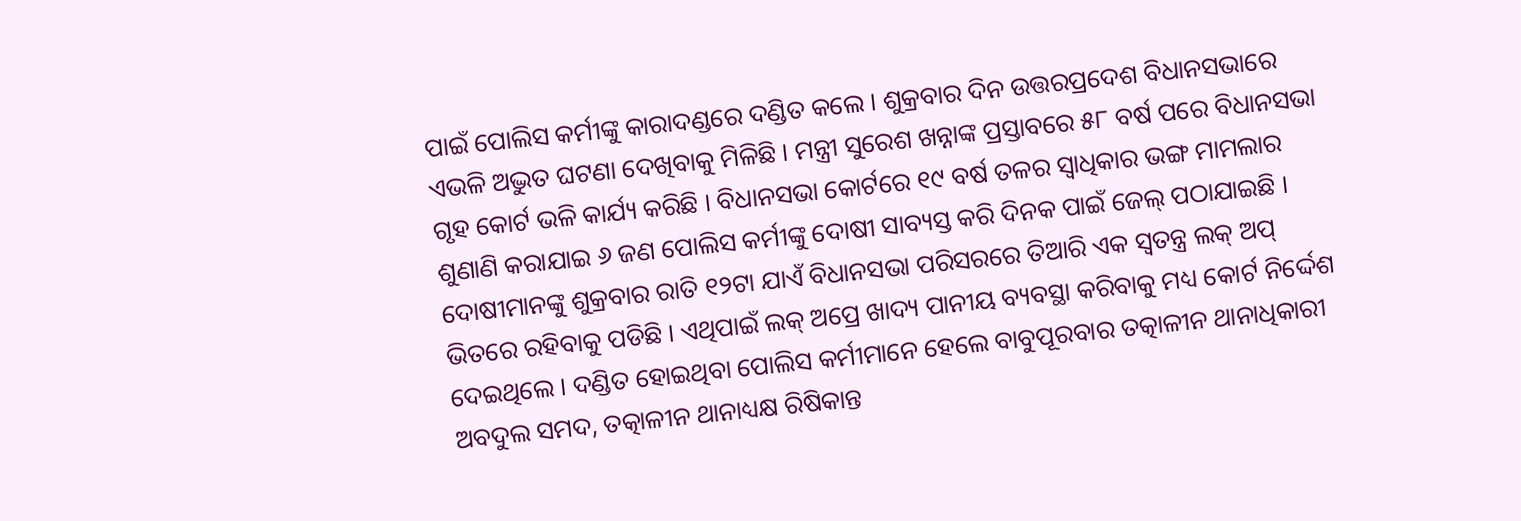ପାଇଁ ପୋଲିସ କର୍ମୀଙ୍କୁ କାରାଦଣ୍ଡରେ ଦଣ୍ଡିତ କଲେ । ଶୁକ୍ରବାର ଦିନ ଉତ୍ତରପ୍ରଦେଶ ବିଧାନସଭାରେ ଏଭଳି ଅଦ୍ଭୁତ ଘଟଣା ଦେଖିବାକୁ ମିଳିଛି । ମନ୍ତ୍ରୀ ସୁରେଶ ଖନ୍ନାଙ୍କ ପ୍ରସ୍ତାବରେ ୫୮ ବର୍ଷ ପରେ ବିଧାନସଭା ଗୃହ କୋର୍ଟ ଭଳି କାର୍ଯ୍ୟ କରିଛି । ବିଧାନସଭା କୋର୍ଟରେ ୧୯ ବର୍ଷ ତଳର ସ୍ବାଧିକାର ଭଙ୍ଗ ମାମଲାର ଶୁଣାଣି କରାଯାଇ ୬ ଜଣ ପୋଲିସ କର୍ମୀଙ୍କୁ ଦୋଷୀ ସାବ୍ୟସ୍ତ କରି ଦିନକ ପାଇଁ ଜେଲ୍ ପଠାଯାଇଛି ।
ଦୋଷୀମାନଙ୍କୁ ଶୁକ୍ରବାର ରାତି ୧୨ଟା ଯାଏଁ ବିଧାନସଭା ପରିସରରେ ତିଆରି ଏକ ସ୍ବତନ୍ତ୍ର ଲକ୍ ଅପ୍ ଭିତରେ ରହିବାକୁ ପଡିଛି । ଏଥିପାଇଁ ଲକ୍ ଅପ୍ରେ ଖାଦ୍ୟ ପାନୀୟ ବ୍ୟବସ୍ଥା କରିବାକୁ ମଧ୍ୟ କୋର୍ଟ ନିର୍ଦ୍ଦେଶ ଦେଇଥିଲେ । ଦଣ୍ଡିତ ହୋଇଥିବା ପୋଲିସ କର୍ମୀମାନେ ହେଲେ ବାବୁପୂରବାର ତତ୍କାଳୀନ ଥାନାଧିକାରୀ ଅବଦୁଲ ସମଦ, ତତ୍କାଳୀନ ଥାନାଧ୍ୟକ୍ଷ ରିଷିକାନ୍ତ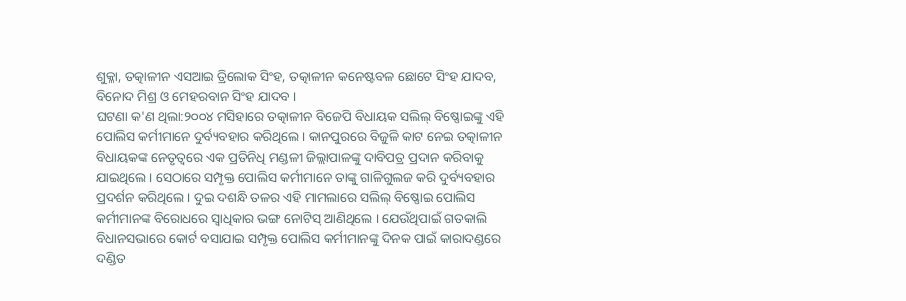ଶୁକ୍ଳା, ତତ୍କାଳୀନ ଏସଆଇ ତ୍ରିଲୋକ ସିଂହ, ତତ୍କାଳୀନ କନେଷ୍ଟବଳ ଛୋଟେ ସିଂହ ଯାଦବ, ବିନୋଦ ମିଶ୍ର ଓ ମେହରବାନ ସିଂହ ଯାଦବ ।
ଘଟଣା କ'ଣ ଥିଲା:୨୦୦୪ ମସିହାରେ ତତ୍କାଳୀନ ବିଜେପି ବିଧାୟକ ସଲିଲ୍ ବିଷ୍ଣୋଇଙ୍କୁ ଏହି ପୋଲିସ କର୍ମୀମାନେ ଦୁର୍ବ୍ୟବହାର କରିଥିଲେ । କାନପୁରରେ ବିଜୁଳି କାଟ ନେଇ ତତ୍କାଳୀନ ବିଧାୟକଙ୍କ ନେତୃତ୍ବରେ ଏକ ପ୍ରତିନିଧି ମଣ୍ଡଳୀ ଜିଲ୍ଲାପାଳଙ୍କୁ ଦାବିପତ୍ର ପ୍ରଦାନ କରିବାକୁ ଯାଇଥିଲେ । ସେଠାରେ ସମ୍ପୃକ୍ତ ପୋଲିସ କର୍ମୀମାନେ ତାଙ୍କୁ ଗାଳିଗୁଲଜ କରି ଦୁର୍ବ୍ୟବହାର ପ୍ରଦର୍ଶନ କରିଥିଲେ । ଦୁଇ ଦଶନ୍ଧି ତଳର ଏହି ମାମଲାରେ ସଲିଲ୍ ବିଷ୍ଣୋଇ ପୋଲିସ କର୍ମୀମାନଙ୍କ ବିରୋଧରେ ସ୍ବାଧିକାର ଭଙ୍ଗ ନୋଟିସ୍ ଆଣିଥିଲେ । ଯେଉଁଥିପାଇଁ ଗତକାଲି ବିଧାନସଭାରେ କୋର୍ଟ ବସାଯାଇ ସମ୍ପୃକ୍ତ ପୋଲିସ କର୍ମୀମାନଙ୍କୁ ଦିନକ ପାଇଁ କାରାଦଣ୍ଡରେ ଦଣ୍ଡିତ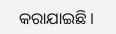କରାଯାଇଛି ।